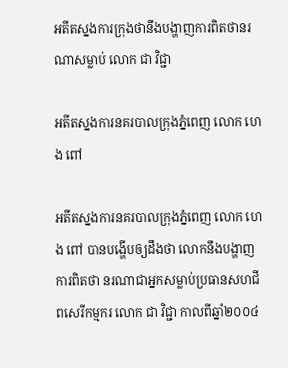អតីតស្នងការក្រុងថានឹងបង្ហាញការពិតថានរណាសម្លាប់ លោក ជា វិជ្ជា

អតីតស្នងការនគរបាលក្រុងភ្នំពេញ លោក ហេង ពៅ

អតីតស្នងការនគរបាលក្រុងភ្នំពេញ លោក ហេង ពៅ បានបង្ហើបឲ្យដឹងថា លោកនឹងបង្ហាញការពិតថា នរណាជាអ្នកសម្លាប់ប្រធានសហជីពសេរីកម្មករ លោក ជា វិជ្ជា កាលពីឆ្នាំ២០០៤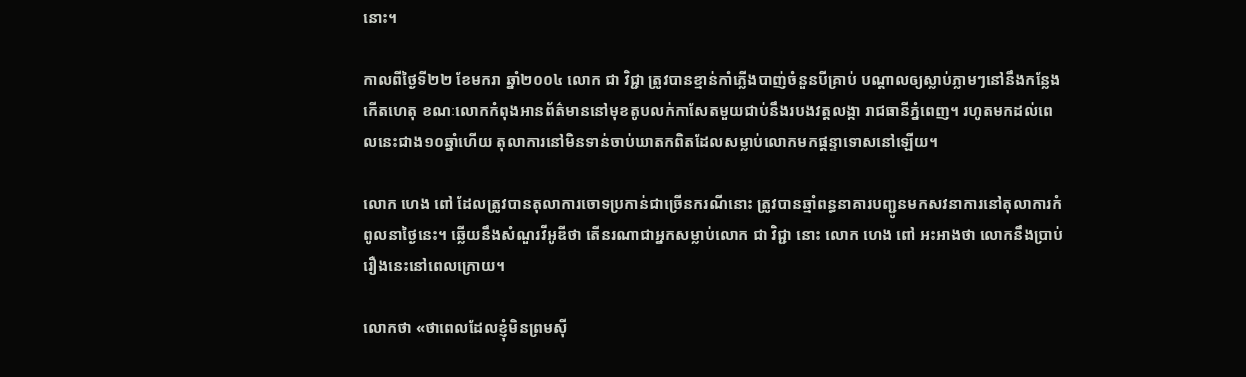នោះ។

កាលពីថ្ងៃទី២២ ខែមករា ឆ្នាំ២០០៤ លោក ជា វិជ្ជា ត្រូវបានខ្មាន់កាំភ្លើងបាញ់ចំនួនបីគ្រាប់ បណ្តាលឲ្យស្លាប់ភ្លាមៗនៅនឹងកន្លែងកើតហេតុ ខណៈលោកកំពុងឤនព័ត៌មាននៅមុខតូបលក់កាសែតមួយជាប់នឹងរបងវត្តលង្កា រាជធានីភ្នំពេញ។ រហូតមកដល់ពេលនេះជាង១០ឆ្នាំហើយ តុលាការនៅមិនទាន់ចាប់ឃាតកពិតដែលសម្លាប់លោកមកផ្ដន្ទាទោសនៅឡើយ។

លោក ហេង ពៅ ដែលត្រូវបានតុលាការចោទប្រកាន់ជាច្រើនករណីនោះ ត្រូវបានឆ្មាំពន្ធនាគារបញ្ជូនមកសវនាការនៅតុលាការកំពូលនាថ្ងៃនេះ។ ឆ្លើយនឹងសំណួរវីអូឌីថា តើនរណាជាអ្នកសម្លាប់លោក ជា វិជ្ជា នោះ លោក ហេង ពៅ អះអាងថា លោកនឹងប្រាប់រឿងនេះនៅពេលក្រោយ។

លោកថា «ថាពេលដែលខ្ញុំមិនព្រមស៊ី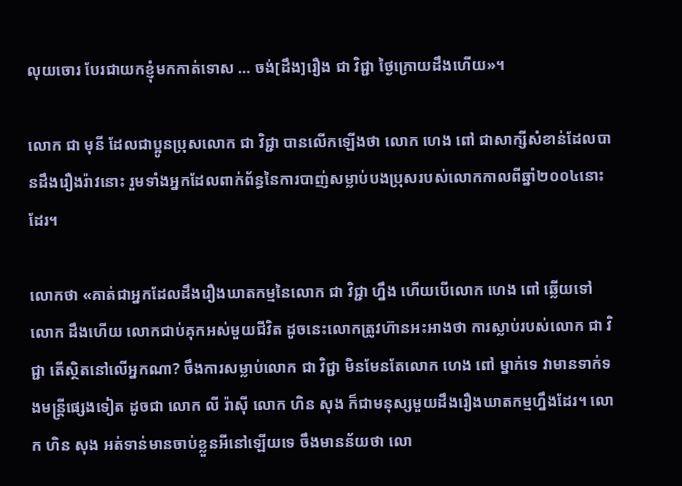លុយចោរ បែរជាយកខ្ញុំមកកាត់ទោស … ចង់[ដឹង]រឿង ជា វិជ្ជា ថ្ងៃក្រោយដឹងហើយ»។

លោក ជា មុនី ដែលជាប្អូនប្រុសលោក ជា វិជ្ជា បានលើកឡើងថា លោក ហេង ពៅ ជាសាក្សីសំខាន់ដែលបានដឹងរឿងរ៉ាវនោះ រួមទាំងអ្នកដែលពាក់ព័ន្ធនៃការបាញ់សម្លាប់បងប្រុសរបស់លោកកាលពីឆ្នាំ២០០៤នោះដែរ។

លោកថា «គាត់ជាអ្នកដែលដឹងរឿងឃាតកម្មនៃលោក ជា វិជ្ជា ហ្នឹង ហើយបើលោក ហេង ពៅ ឆ្លើយទៅ លោក ដឹងហើយ លោកជាប់គុកអស់មួយជីវិត ដូចនេះលោកត្រូវហ៊ានអះអាងថា ការស្លាប់របស់លោក ជា វិជ្ជា តើស្ថិតនៅលើអ្នកណា? ចឹងការសម្លាប់លោក ជា វិជ្ជា មិនមែនតែលោក ហេង ពៅ ម្នាក់ទេ វាមានទាក់ទងមន្ត្រីផ្សេងទៀត ដូចជា លោក លី រ៉ាស៊ី លោក ហិន សុង ក៏ជាមនុស្សមួយដឹងរឿងឃាតកម្មហ្នឹងដែរ។ លោក ហិន សុង អត់ទាន់មានចាប់ខ្លួនអីនៅឡើយទេ ចឹងមានន័យថា លោ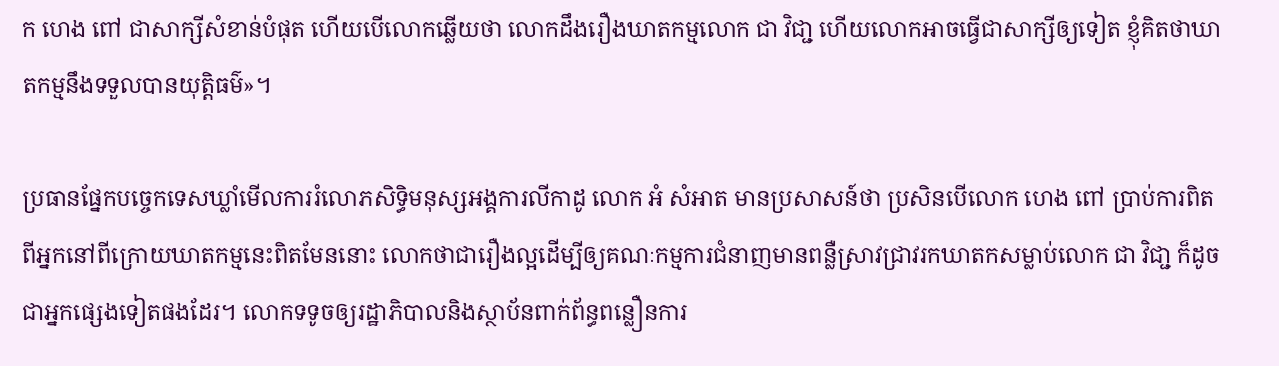ក ហេង ពៅ ជាសាក្សីសំខាន់បំផុត ហើយបើលោកឆ្លើយថា លោកដឹងរឿងឃាតកម្មលោក ជា វិជា្ជ ហើយលោកអាចធ្វើជាសាក្សីឲ្យទៀត ខ្ញុំគិតថាឃាតកម្មនឹងទទួលបានយុត្តិធម៌»។

ប្រធានផ្នែកបច្ចេកទេសឃ្លាំមើលការរំលោភសិទ្ធិមនុស្សអង្គការលីកាដូ លោក អំ សំអាត មានប្រសាសន៍ថា ប្រសិនបើលោក ហេង ពៅ ប្រាប់ការពិតពីអ្នកនៅពីក្រោយឃាតកម្មនេះពិតមែននោះ លោកថាជារឿងល្អដើម្បីឲ្យគណៈកម្មការជំនាញមានពន្លឺស្រាវជា្រវរកឃាតកសម្លាប់លោក ជា វិជា្ជ ក៏ដូចជាអ្នកផ្សេងទៀតផងដែរ។ លោកទទូចឲ្យរដ្ឋាភិបាលនិងស្ថាប័នពាក់ព័ន្ធពន្លឿនការ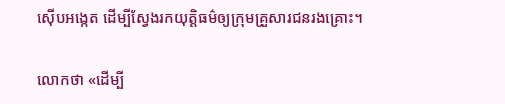ស៊ើបអង្កេត ដើម្បីស្វែងរកយុត្តិធម៌ឲ្យក្រុមគ្រួសារជនរងគ្រោះ។

លោកថា «ដើម្បី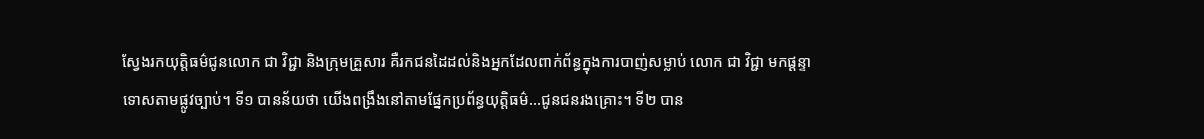ស្វែងរកយុត្តិធម៌ជូនលោក ជា វិជ្ជា និងក្រុមគ្រួសារ គឺរកជនដៃដល់និងអ្នកដែលពាក់ព័ន្ធក្នុងការបាញ់សម្លាប់ លោក ជា វិជ្ជា មកផ្ដន្ទាទោសតាមផ្លូវច្បាប់។ ទី១ បានន័យថា យើងពង្រឹងនៅតាមផ្នែកប្រព័ន្ធយុតិ្តធម៌…ជូនជនរងគ្រោះ។ ទី២ បាន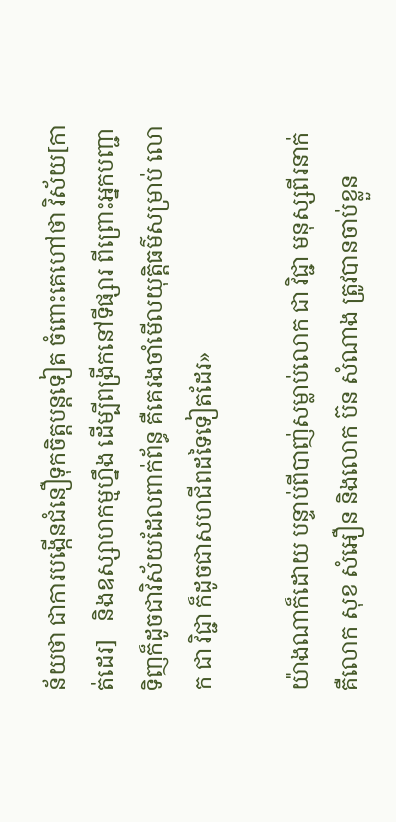ន័យថា ជាការបង្កើនជំនឿទុកចិត្តបន្តទៀត ចំពោះគេហៅថា វិស័យ[កាត់ដេរ]   និងឧស្សាហកម្មហ្នឹង ដើម្បីពង្រីកនៅទីផ្សារ ពីព្រោះអ្នកបញ្ជាទិញក៏ដូចជាវិស័យដែលពាក់ព័ន្ធ គឺគេរងចាំមើលយុត្តិធម៌សម្រាប់ លោក ជា វិជ្ជា ក៏ដូចជាសហជីពដទៃទៀតដែរ»

យ៉ាងណាក៏ដោយ បន្ទាប់ពីបាញ់សម្លាប់លោក ជា វិជ្ជា មនុស្សពីរនាក់ គឺលោក សុខ សំអឿន និងលោក ប៊ន សំណាង ត្រូវបានចាប់ខ្លួន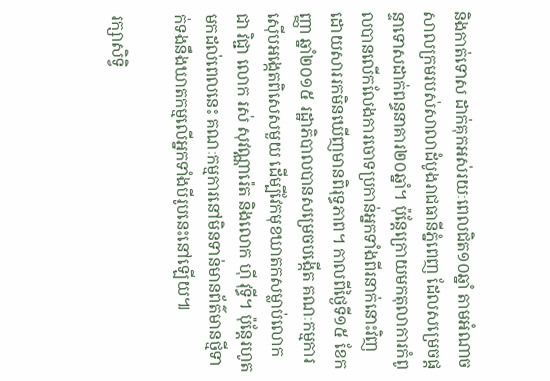និងកាត់ទោស ដាក់គុកអស់រយៈពេលជិត១០ឆ្នាំ តាមអំណាចសាលក្រមរបស់សាលាដំបូងរាជធានីភ្នំពេញ ដែលសម្រេចផ្តន្ទាទោសដាក់ពន្ធនាគារ២០ឆ្នាំ។ ប៉ុន្តែក្រោយមកតុលាការកំពូលបានលើកលែងការចោទប្រកាន់អ្នកទាំងពីរនាក់នោះវិញ ដោយសាររកមិនឃើញមានពិរុទ្ធភាព។ កាលពីថ្ងៃទី១៥ ខែកញ្ញា ឆ្នាំ២០១៥ រដ្ឋាភិបាលបានសម្រេចបង្កើត គណៈកម្មការស៊ើបអង្កេតពិសេសមួយ ដើម្បីវែកមុខឃាតកសម្លាប់លោក ជា វិជ្ជា លោក រស់ សុវណ្ណារ៉េត និងលោក ហ៊ី វុទ្ធី។ ប៉ុន្តែរហូតមកដល់ពេលនេះ គណៈកម្មការនៅមិនទាន់មានព័ត៌មានថ្មីទាក់ទងនឹងឃាតកម្មលើអ្នកទាំងបីរូបនេះនៅឡើយ៕

រក្សាសិទ្វិ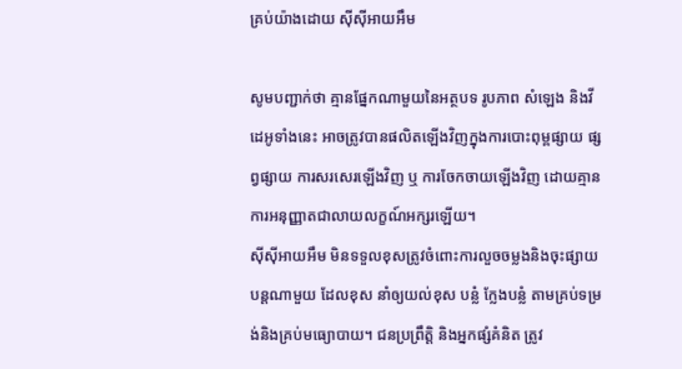គ្រប់យ៉ាងដោយ ស៊ីស៊ីអាយអឹម

សូមបញ្ជាក់ថា គ្មានផ្នែកណាមួយនៃអត្ថបទ រូបភាព សំឡេង និងវីដេអូទាំងនេះ អាចត្រូវបានផលិតឡើងវិញក្នុងការបោះពុម្ពផ្សាយ ផ្សព្វផ្សាយ ការសរសេរឡើងវិញ ឬ ការចែកចាយឡើងវិញ ដោយគ្មានការអនុញ្ញាតជាលាយលក្ខណ៍អក្សរឡើយ។
ស៊ីស៊ីអាយអឹម មិនទទួលខុសត្រូវចំពោះការលួចចម្លងនិងចុះផ្សាយបន្តណាមួយ ដែលខុស នាំឲ្យយល់ខុស បន្លំ ក្លែងបន្លំ តាមគ្រប់ទម្រង់និងគ្រប់មធ្យោបាយ។ ជនប្រព្រឹត្តិ និងអ្នកផ្សំគំនិត ត្រូវ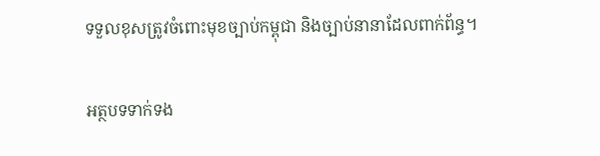ទទួលខុសត្រូវចំពោះមុខច្បាប់កម្ពុជា និងច្បាប់នានាដែលពាក់ព័ន្ធ។

អត្ថបទទាក់ទង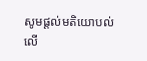សូមផ្ដល់មតិយោបល់លើ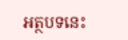អត្ថបទនេះ